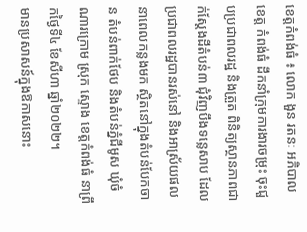ខេត្តកំពង់ធំ ៖ លោក ងួន រតនៈ អភិបាលខេត្ត កំពង់ធំ ដឹកនាំក្រុមការងារចម្រុះ ចុះជួបប្រជាពលរដ្ឋ និងត្រួត ពិនិត្យស្ថានភាពជាក់ស្តែងដីតំបន់៣ ជុំវិញបឹងទន្លេសាប ដែល ប្រជាពលរដ្ឋបានរស់នៅ និងអាស្រ័យផលនាពេលកន្លងមក ស្ថិតនៅក្នុងតំបន់បែកចាន តំបន់ពាក់ថែប និងតំបន់ភ្នំជីមូស ឃុំចំណារក្រោម ស្រុក ស្ទោង ខេត្តកំពង់ធំ នាព្រឹកថ្ងៃទី៤ ខែសីហា ឆ្នាំ២០២២។
មានប្រសាសន៍ក្នុងឱកាសនោះ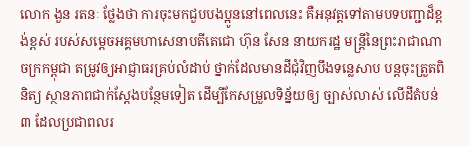លោក ងួន រតនៈ ថ្លែងថា ការចុះមកជួបបងប្អូននៅពេលនេះ គឺអនុវត្តទៅតាមបទបញ្ជាដ៏ខ្ពង់ខ្ពស់ របស់សម្តេចអគ្គមហាសេនាបតីតេជោ ហ៊ុន សែន នាយករដ្ឋ មន្ត្រីនៃព្រះរាជាណាចក្រកម្ពុជា តម្រូវឲ្យអាជ្ញាធរគ្រប់លំដាប់ ថ្នាក់ដែលមានដីជុំវិញបឹងទន្លេសាប បន្តចុះត្រួតពិនិត្យ ស្ថានភាពជាក់ស្ដែងបន្ថែមទៀត ដើម្បីកែសម្រួលទិន្ន័យឲ្យ ច្បាស់លាស់ លើដីតំបន់៣ ដែលប្រជាពលរ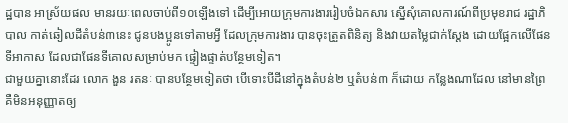ដ្ឋបាន អាស្រ័យផល មានរយៈពេលចាប់ពី១០ឡើងទៅ ដើម្បីអោយក្រុមការងាររៀបចំឯកសារ ស្នើសុំគោលការណ៍ពីប្រមុខរាជ រដ្ឋាភិបាល កាត់ឆៀលដីតំបន់៣នេះ ជូនបងប្អូនទៅតាមអ្វី ដែលក្រុមការងារ បានចុះត្រួតពិនិត្យ និងវាយតម្លៃជាក់ស្ដែង ដោយផ្អែកលើផែនទីអាកាស ដែលជាផែនទីគោលសម្រាប់មក ផ្ទៀងផ្ទាត់បន្ថែមទៀត។
ជាមួយគ្នានោះដែរ លោក ងួន រតនៈ បានបន្ថែមទៀតថា បើទោះបីដីនៅក្នុងតំបន់២ ឬតំបន់៣ ក៏ដោយ កន្លែងណាដែល នៅមានព្រៃ គឺមិនអនុញ្ញាតឲ្យ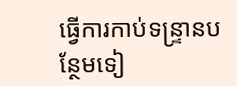ធ្វើការកាប់ទន្ទ្រានបន្ថែមទៀ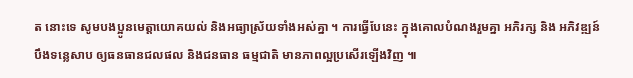ត នោះទេ សូមបងប្អូនមេត្តាយោគយល់ និងអធ្យាស្រ័យទាំងអស់គ្នា ។ ការធ្វើបែនេះ ក្នុងគោលបំណងរួមគ្នា អភិរក្ស និង អភិវឌ្ឍន៍ បឹងទន្លេសាប ឲ្យធនធានជលផល និងជនធាន ធម្មជាតិ មានភាពល្អប្រសើរឡើងវិញ ៕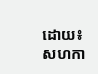ដោយ៖ សហកា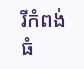រីកំពង់ធំ